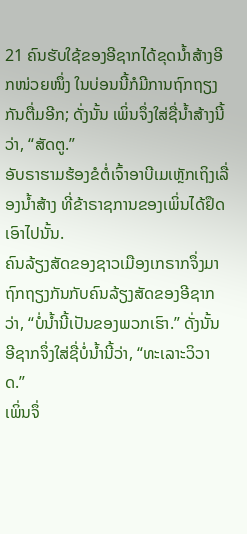21 ຄົນຮັບໃຊ້ຂອງອີຊາກໄດ້ຂຸດນໍ້າສ້າງອີກໜ່ວຍໜຶ່ງ ໃນບ່ອນນີ້ກໍມີການຖົກຖຽງກັນຕື່ມອີກ; ດັ່ງນັ້ນ ເພິ່ນຈຶ່ງໃສ່ຊື່ນໍ້າສ້າງນີ້ວ່າ, “ສັດຕູ.”
ອັບຣາຮາມຮ້ອງຂໍຕໍ່ເຈົ້າອາບີເມເຫຼັກເຖິງເລື່ອງນໍ້າສ້າງ ທີ່ຂ້າຣາຊການຂອງເພິ່ນໄດ້ຢຶດເອົາໄປນັ້ນ.
ຄົນລ້ຽງສັດຂອງຊາວເມືອງເກຣາກຈຶ່ງມາຖົກຖຽງກັນກັບຄົນລ້ຽງສັດຂອງອີຊາກວ່າ, “ບໍ່ນໍ້ານີ້ເປັນຂອງພວກເຮົາ.” ດັ່ງນັ້ນ ອີຊາກຈຶ່ງໃສ່ຊື່ບໍ່ນໍ້ານີ້ວ່າ, “ທະເລາະວິວາດ.”
ເພິ່ນຈຶ່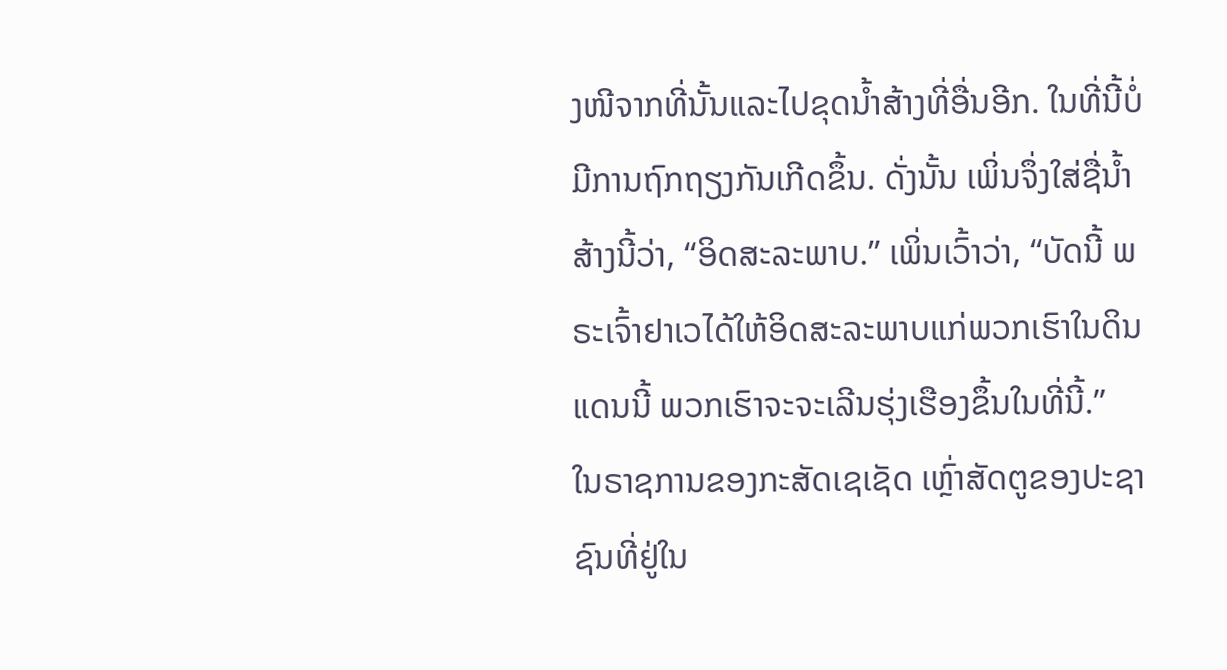ງໜີຈາກທີ່ນັ້ນແລະໄປຂຸດນໍ້າສ້າງທີ່ອື່ນອີກ. ໃນທີ່ນີ້ບໍ່ມີການຖົກຖຽງກັນເກີດຂຶ້ນ. ດັ່ງນັ້ນ ເພິ່ນຈຶ່ງໃສ່ຊື່ນໍ້າສ້າງນີ້ວ່າ, “ອິດສະລະພາບ.” ເພິ່ນເວົ້າວ່າ, “ບັດນີ້ ພຣະເຈົ້າຢາເວໄດ້ໃຫ້ອິດສະລະພາບແກ່ພວກເຮົາໃນດິນແດນນີ້ ພວກເຮົາຈະຈະເລີນຮຸ່ງເຮືອງຂຶ້ນໃນທີ່ນີ້.”
ໃນຣາຊການຂອງກະສັດເຊເຊັດ ເຫຼົ່າສັດຕູຂອງປະຊາຊົນທີ່ຢູ່ໃນ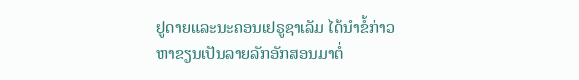ຢູດາຍແລະນະຄອນເຢຣູຊາເລັມ ໄດ້ນຳຂໍ້ກ່າວຫາຂຽນເປັນລາຍລັກອັກສອນມາຕໍ່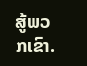ສູ້ພວກເຂົາ.